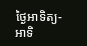ថ្ងៃអាទិត្យ-អាទិ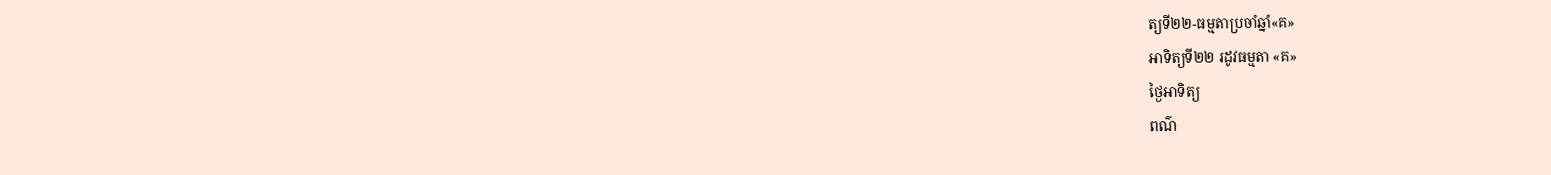ត្យទី២២-ធម្មតាប្រចាំឆ្នាំ«គ»
អាទិត្យទី២២ រដូវធម្មតា «គ»
ថ្ងៃអាទិត្យ
ពណ៌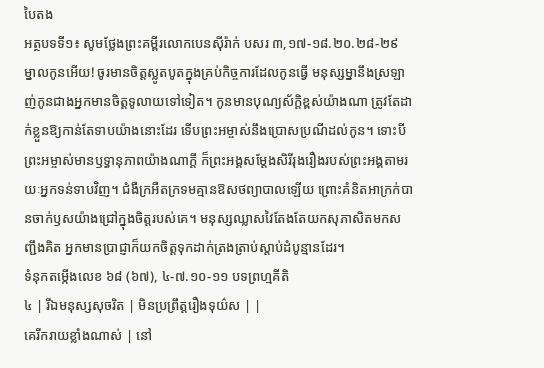បៃតង
អត្ថបទទី១៖ សូមថ្លែងព្រះគម្ពីរលោកបេនស៊ីរ៉ាក់ បសរ ៣,១៧-១៨.២០.២៨-២៩
ម្នាលកូនអើយ! ចូរមានចិត្ដស្លូតបូតក្នុងគ្រប់កិច្ចការដែលកូនធ្វើ មនុស្សម្នានឹងស្រឡាញ់កូនជាងអ្នកមានចិត្ដទូលាយទៅទៀត។ កូនមានបុណ្យស័ក្ដិខ្ពស់យ៉ាងណា ត្រូវតែដាក់ខ្លួនឱ្យកាន់តែទាបយ៉ាងនោះដែរ ទើបព្រះអម្ចាស់នឹងប្រោសប្រណីដល់កូន។ ទោះបីព្រះអម្ចាស់មានឫទ្ធានុភាពយ៉ាងណាក្ដី ក៏ព្រះអង្គសម្ដែងសិរីរុងរឿងរបស់ព្រះអង្គតាមរយៈអ្នកទន់ទាបវិញ។ ជំងឺក្រអឺតក្រទមគ្មានឱសថព្យាបាលឡើយ ព្រោះគំនិតអាក្រក់បានចាក់ឫសយ៉ាងជ្រៅក្នុងចិត្ដរបស់គេ។ មនុស្សឈ្លាសវៃតែងតែយកសុភាសិតមកសញ្ជឹងគិត អ្នកមានប្រាជ្ញាក៏យកចិត្ដទុកដាក់ត្រងត្រាប់ស្ដាប់ដំបូន្មានដែរ។
ទំនុកតម្កើងលេខ ៦៨ (៦៧), ៤-៧.១០-១១ បទព្រហ្មគីតិ
៤ | រីឯមនុស្សសុចរិត | មិនប្រព្រឹត្ដរឿងទុយ៌ស | |
គេរីករាយខ្លាំងណាស់ | នៅ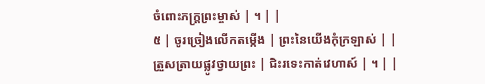ចំពោះភក្រ្ដព្រះម្ចាស់ | ។ | |
៥ | ចូរច្រៀងលើកតម្កើង | ព្រះនៃយើងកុំក្រឡាស់ | |
ត្រួសត្រាយផ្លូវថ្វាយព្រះ | ជិះរទេះកាត់វេហាស៍ | ។ | |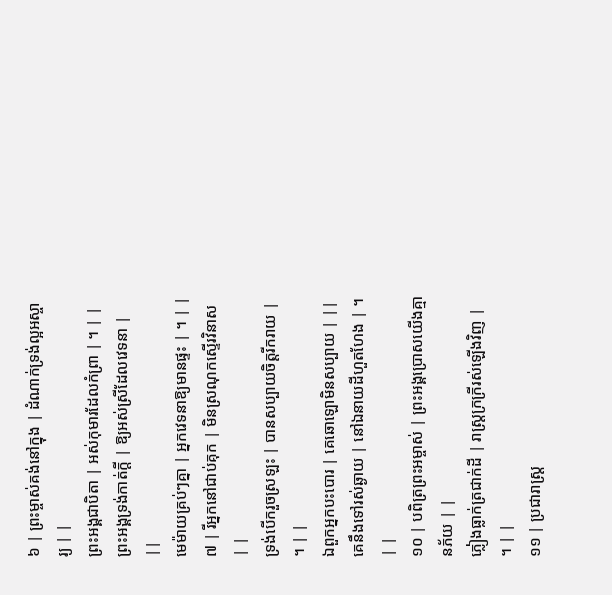៦ | ព្រះម្ចាស់គង់នៅក្នុង | ដំណាក់ទ្រង់ល្អអស្ចារ្យ | |
ព្រះអង្គជាបិតា | អស់កុមារដែលកំព្រា | ។ | |
ព្រះអង្គទ្រង់កាត់ក្ដី | ឱ្យអស់ស្រីដែលវេទនា | ||
មេម៉ាយគ្រប់ៗគ្នា | អ្នកវេទនាឱ្យមានផ្ទះ | ។ | |
៧ | រីអ្នកនៅជាប់គុក | មិនស្រណុកស្ទើរវិនាស | |
ទ្រង់បើករួចស្រឡះ | បានសប្បាយចិត្ដរីករាយ | ។ | |
ឯពួកអ្នកបះបោរ | គេឆោឡោមិនសប្បាយ | ||
គេនឹងទៅរស់ឆ្ងាយ | នៅឯនាយដីហួតហែង | ។ | |
១០ | បពិត្រព្រះអម្ចាស់ | ព្រះអង្គប្រោសយើងគ្មានភ័យ | |
ភ្លៀងធ្លាក់ត្រជាក់ដី | រាស្រ្ដក្រក្រីរស់ឡើងវិញ | ។ | |
១១ | ប្រជារាស្រ្ដ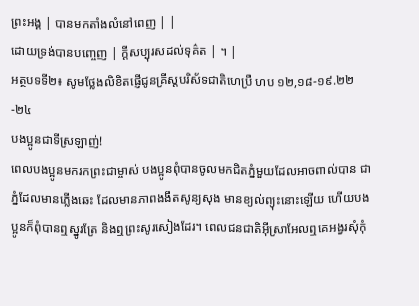ព្រះអង្គ | បានមកតាំងលំនៅពេញ | |
ដោយទ្រង់បានបញ្ចេញ | ក្ដីសប្បុរសដល់ទុគ៌ត | ។ |
អត្ថបទទី២៖ សូមថ្លែងលិខិតផ្ញើជូនគ្រីស្ដបរិស័ទជាតិហេប្រឺ ហប ១២,១៨-១៩.២២-២៤
បងប្អូនជាទីស្រឡាញ់!
ពេលបងប្អូនមករកព្រះជាម្ចាស់ បងប្អូនពុំបានចូលមកជិតភ្នំមួយដែលអាចពាល់បាន ជាភ្នំដែលមានភ្លើងឆេះ ដែលមានភាពងងឹតសូន្យសុង មានខ្យល់ព្យុះនោះឡើយ ហើយបងប្អូនក៏ពុំបានឮស្នូរត្រែ និងឮព្រះសូរសៀងដែរ។ ពេលជនជាតិអ៊ីស្រាអែលឮគេអង្វរសុំកុំ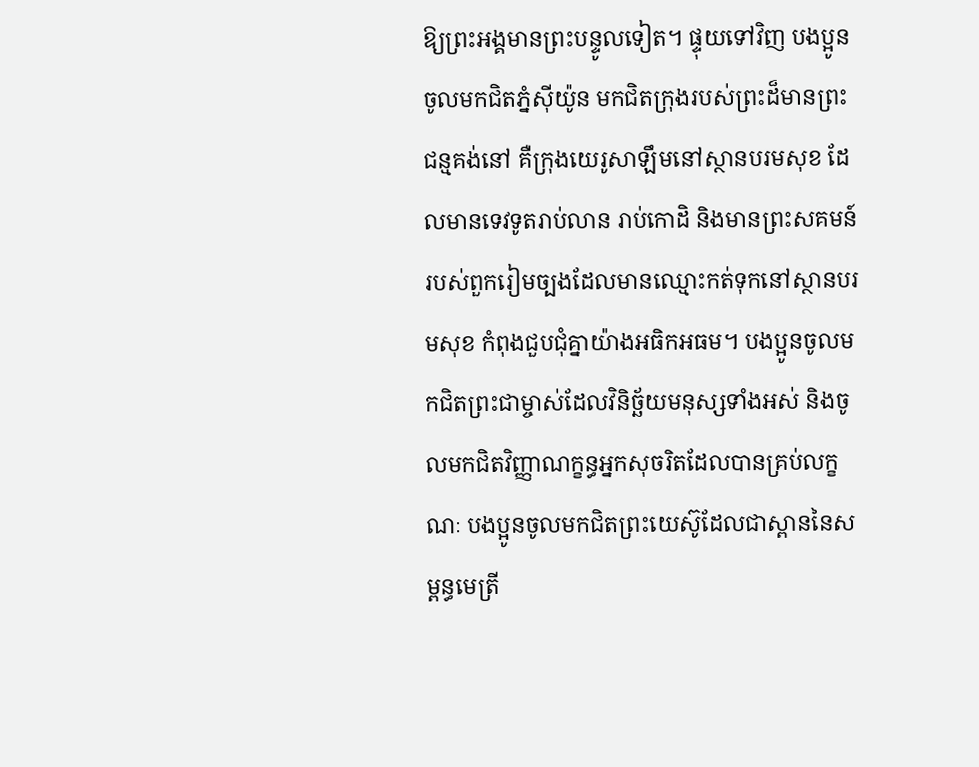ឱ្យព្រះអង្គមានព្រះបន្ទូលទៀត។ ផ្ទុយទៅវិញ បងប្អូនចូលមកជិតភ្នំស៊ីយ៉ូន មកជិតក្រុងរបស់ព្រះដ៏មានព្រះជន្មគង់នៅ គឺក្រុងយេរូសាឡឹមនៅស្ថានបរមសុខ ដែលមានទេវទូតរាប់លាន រាប់កោដិ និងមានព្រះសគមន៍របស់ពួករៀមច្បងដែលមានឈ្មោះកត់ទុកនៅស្ថានបរមសុខ កំពុងជួបជុំគ្នាយ៉ាងអធិកអធម។ បងប្អូនចូលមកជិតព្រះជាម្ចាស់ដែលវិនិច្ឆ័យមនុស្សទាំងអស់ និងចូលមកជិតវិញ្ញាណក្ខន្ធអ្នកសុចរិតដែលបានគ្រប់លក្ខណៈ បងប្អូនចូលមកជិតព្រះយេស៊ូដែលជាស្ពាននៃសម្ពន្ធមេត្រី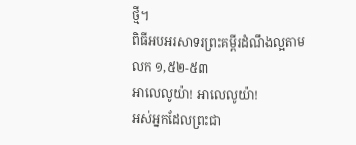ថ្មី។
ពិធីអបអរសាទរព្រះគម្ពីរដំណឹងល្អតាម លក ១,៥២-៥៣
អាលេលូយ៉ា! អាលេលូយ៉ា!
អស់អ្នកដែលព្រះជា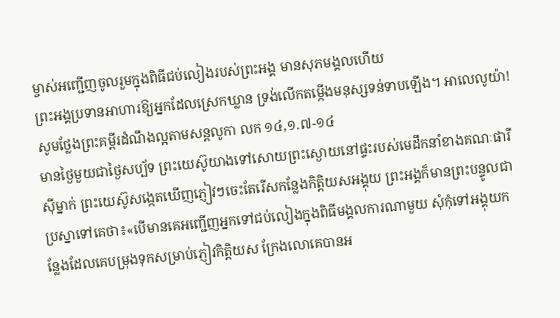ម្ចាស់អញ្ជើញចូលរួមក្នុងពិធីជប់លៀងរបស់ព្រះអង្គ មានសុភមង្គលហើយ
ព្រះអង្គប្រទានអាហារឱ្យអ្នកដែលស្រេកឃ្លាន ទ្រង់លើកតម្កើងមនុស្សទន់ទាបឡើង។ អាលេលូយ៉ា!
សូមថ្លែងព្រះគម្ពីរដំណឹងល្អតាមសន្តលូកា លក ១៤,១.៧-១៤
មានថ្ងៃមួយជាថ្ងៃសប្ប័ទ ព្រះយេស៊ូយាងទៅសោយព្រះស្ងោយនៅផ្ទះរបស់មេដឹកនាំខាងគណៈផារីស៊ីម្នាក់ ព្រះយេស៊ូសង្កេតឃើញភ្ញៀវៗចេះតែរើសកន្លែងកិត្ដិយសអង្គុយ ព្រះអង្គក៏មានព្រះបន្ទូលជាប្រស្នាទៅគេថា៖«បើមានគេអញ្ជើញអ្នកទៅជប់លៀងក្នុងពិធីមង្គលការណាមួយ សុំកុំទៅអង្គុយកន្លែងដែលគេបម្រុងទុកសម្រាប់ភ្ញៀវកិត្ដិយស ក្រែងលោគេបានអ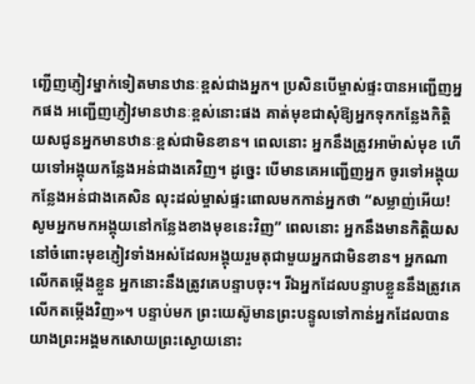ញ្ជើញភ្ញៀវម្នាក់ទៀតមានឋានៈខ្ពស់ជាងអ្នក។ ប្រសិនបើម្ចាស់ផ្ទះបានអញ្ជើញអ្នកផង អញ្ជើញភ្ញៀវមានឋានៈខ្ពស់នោះផង គាត់មុខជាសុំឱ្យអ្នកទុកកន្លែងកិត្ដិយសជូនអ្នកមានឋានៈខ្ពស់ជាមិនខាន។ ពេលនោះ អ្នកនឹងត្រូវអាម៉ាស់មុខ ហើយទៅអង្គុយកន្លែងអន់ជាងគេវិញ។ ដូច្នេះ បើមានគេអញ្ជើញអ្នក ចូរទៅអង្គុយកន្លែងអន់ជាងគេសិន លុះដល់ម្ចាស់ផ្ទះពោលមកកាន់អ្នកថា “សម្លាញ់អើយ! សូមអ្នកមកអង្គុយនៅកន្លែងខាងមុខនេះវិញ” ពេលនោះ អ្នកនឹងមានកិត្ដិយសនៅចំពោះមុខភ្ញៀវទាំងអស់ដែលអង្គុយរួមតុជាមួយអ្នកជាមិនខាន។ អ្នកណាលើកតម្កើងខ្លួន អ្នកនោះនឹងត្រូវគេបន្ទាបចុះ។ រីឯអ្នកដែលបន្ទាបខ្លួននឹងត្រូវគេលើកតម្កើងវិញ»។ បន្ទាប់មក ព្រះយេស៊ូមានព្រះបន្ទូលទៅកាន់អ្នកដែលបានយាងព្រះអង្គមកសោយព្រះស្ងោយនោះ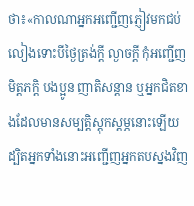ថា៖«កាលណាអ្នកអញ្ជើញភ្ញៀវមកជប់លៀងទោះបីថ្ងៃត្រង់ក្ដី ល្ងាចក្ដី កុំអញ្ជើញមិត្ដភក្ដិ បងប្អូន ញាតិសន្ដាន ឬអ្នកជិតខាងដែលមានសម្បត្ដិស្ដុកស្ដម្ភនោះឡើយ ដ្បិតអ្នកទាំងនោះអញ្ជើញអ្នកតបស្នងវិញ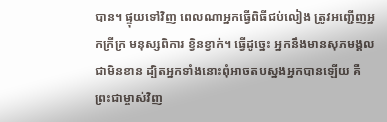បាន។ ផ្ទុយទៅវិញ ពេលណាអ្នកធ្វើពិធីជប់លៀង ត្រូវអញ្ជើញអ្នកក្រីក្រ មនុស្សពិការ ខ្វិនខ្វាក់។ ធ្វើដូច្នេះ អ្នកនឹងមានសុភមង្គលជាមិនខាន ដ្បិតអ្នកទាំងនោះពុំអាចតបស្នងអ្នកបានឡើយ គឺព្រះជាម្ចាស់វិញ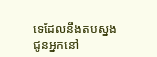ទេដែលនឹងតបស្នងជូនអ្នកនៅ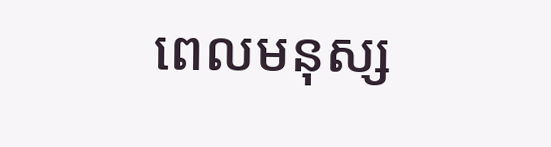ពេលមនុស្ស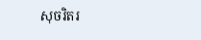សុចរិតរ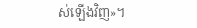ស់ឡើងវិញ»។